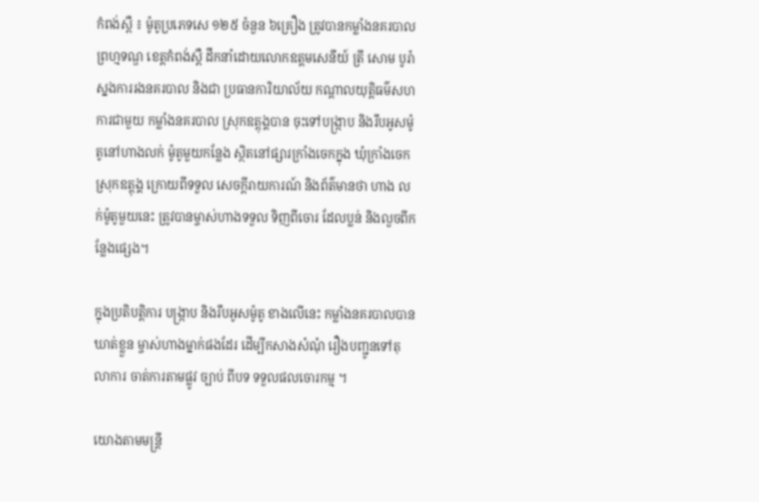កំពង់ស្ពឺ ៖ ម៉ូតូប្រភេទសេ ១២៥ ចំនួន ៦គ្រឿង ត្រូវបានកម្លាំងនគរបាលព្រហ្មទណ្ឌ ខេត្ដកំពង់ស្ពឺ ដឹកនាំដោយលោកឧត្ដមសេនីយ៍ ត្រី សោម បូរ៉ា ស្នងការរងនគរបាល និងជា ប្រធានការិយាល័យ កណ្ដាលយុត្ដិធម៌សហ ការជាមួយ កម្លាំងនគរបាល ស្រុកឧត្ដុង្គបាន ចុះទៅបង្ក្រាប និងរឹបអូសម៉ូតូនៅហាងលក់ ម៉ូតូមួយកន្លែង ស្ថិតនៅផ្សារក្រាំងចេកក្នុង ឃុំក្រាំងចេក ស្រុកឧត្ដុង្គ ក្រោយពីទទួល សេចក្ដីរាយការណ៍ និងព័ត៌មានថា ហាង លក់ម៉ូតូមួយនេះ ត្រូវបានម្ចាស់ហាងទទួល ទិញពីចោរ ដែលប្លន់ និងលួចពីកន្លែងផ្សេង។

ក្នុងប្រតិបត្ដិការ បង្ក្រាប និងរឹបអូសម៉ូតូ ខាងលើនេះ កម្លាំងនគរបាលបានឃាត់ខ្លួន ម្ចាស់ហាងម្នាក់ផងដែរ ដើម្បីកសាងសំណុំ រឿងបញ្ជូនទៅតុលាការ ចាត់ការតាមផ្លូវ ច្បាប់ ពីបទ ទទួលផលចោរកម្ម ។

យោងតាមមន្ដ្រី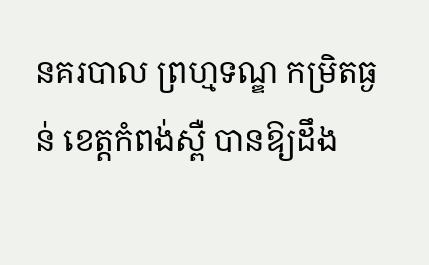នគរបាល ព្រហ្មទណ្ឌ កម្រិតធ្ងន់ ខេត្ដកំពង់ស្ពឺ បានឱ្យដឹង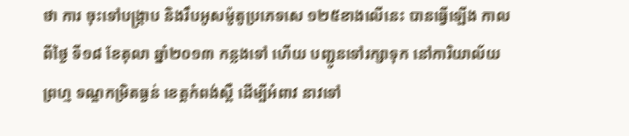ថា ការ ចុះទៅបង្ក្រាប និងរឹបអូសម៉ូតូប្រភេទសេ ១២៥ខាងលើនេះ បានធ្វើឡើង កាលពីថ្ងៃ ទី១៨ ខែតុលា ឆ្នាំ២០១៣ កន្លងទៅ ហើយ បញ្ជូនទៅរក្សាទុក នៅការិយាល័យព្រហ្ម ទណ្ឌកម្រិតធ្ងន់ ខេត្ដកំពង់ស្ពឺ ដើម្បីអំពាវ នាវទៅ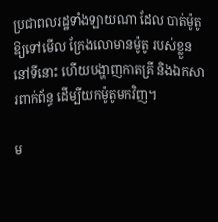ប្រជាពលរដ្ឋទាំងឡាយណា ដែល បាត់ម៉ូតូឱ្យទៅមើល ក្រែងលោមានម៉ូតូ របស់ខ្លួន នៅទីនោះ ហើយបង្ហាញកាតគ្រី និងឯកសារពាក់ព័ន្ធ ដើម្បីយកម៉ូតូមកវិញ។

ម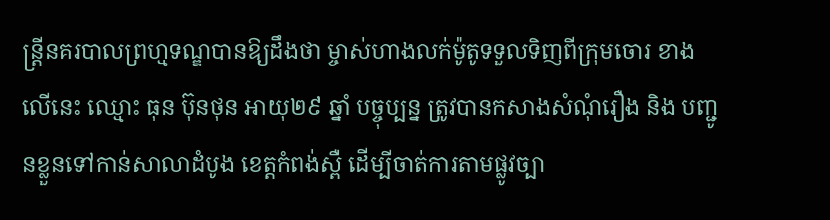ន្ដ្រីនគរបាលព្រហ្មទណ្ឌបានឱ្យដឹងថា ម្ចាស់ហាងលក់ម៉ូតូទទួលទិញពីក្រុមចោរ ខាងលើនេះ ឈ្មោះ ធុន ប៊ុនថុន អាយុ២៩ ឆ្នាំ បច្ចុប្បន្ន ត្រូវបានកសាងសំណុំរឿង និង បញ្ជូនខ្លួនទៅកាន់សាលាដំបូង ខេត្ដកំពង់ស្ពឺ ដើម្បីចាត់ការតាមផ្លូវច្បា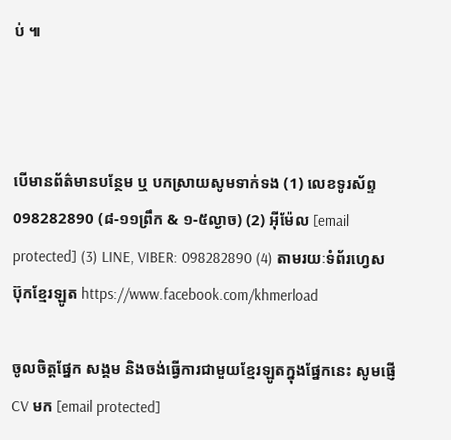ប់ ៕



បើមានព័ត៌មានបន្ថែម ឬ បកស្រាយសូមទាក់ទង (1) លេខទូរស័ព្ទ 098282890 (៨-១១ព្រឹក & ១-៥ល្ងាច) (2) អ៊ីម៉ែល [email protected] (3) LINE, VIBER: 098282890 (4) តាមរយៈទំព័រហ្វេសប៊ុកខ្មែរឡូត https://www.facebook.com/khmerload

ចូលចិត្តផ្នែក សង្គម និងចង់ធ្វើការជាមួយខ្មែរឡូតក្នុងផ្នែកនេះ សូមផ្ញើ CV មក [email protected]